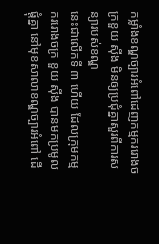កម្លាំងខណ្ឌច្បារអំពៅដេញកម្មកររោងចក្រខួយ ស៊ីង មិនឲ្យប្រជុំគ្នាសួរពីការសន្យារបស់ខណ្ឌ
នេះជាលើកទី ៣ ហើយ ដែលក្រុមកម្មកររោងចក្រ ខួយ ស៊ីង បានមកប្រមូលផ្ដុំគ្នា នៅមុខសាលាខណ្ឌច្បារអំពៅ ដើ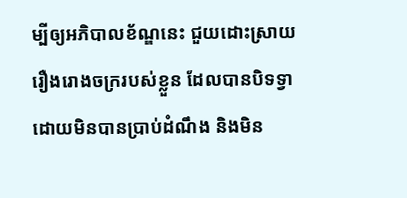ម្បីឲ្យអភិបាលខ័ណ្ឌនេះ ជួយដោះស្រាយរឿងរោងចក្ររបស់ខ្លួន ដែលបានបិទទ្វា ដោយមិនបានប្រាប់ដំណឹង និងមិន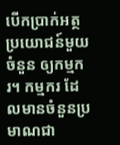បើកប្រាក់អត្ថប្រយោជន៍មួយចំនួន ឲ្យកម្មករ។ កម្មករ ដែលមានចំនួនប្រមាណជា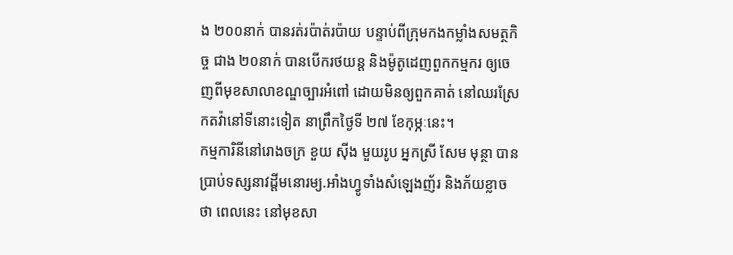ង ២០០នាក់ បានរត់រប៉ាត់រប៉ាយ បន្ទាប់ពីក្រុមកងកម្លាំងសមត្ថកិច្ច ជាង ២០នាក់ បានបើករថយន្ត និងម៉ូតូដេញពួកកម្មករ ឲ្យចេញពីមុខសាលាខណ្ឌច្បារអំពៅ ដោយមិនឲ្យពួកគាត់ នៅឈរស្រែកតវ៉ានៅទីនោះទៀត នាព្រឹកថ្ងៃទី ២៧ ខែកុម្ភៈនេះ។
កម្មការិនីនៅរោងចក្រ ខួយ ស៊ីង មួយរូប អ្នកស្រី សែម មុន្ថា បានប្រាប់ទស្សនាវដ្តីមនោរម្យ.អាំងហ្វូទាំងសំឡេងញ័រ និងភ័យខ្លាចថា ពេលនេះ នៅមុខសា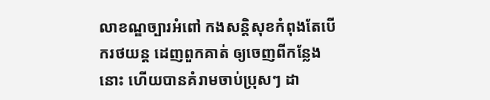លាខណ្ឌច្បារអំពៅ កងសន្តិសុខកំពុងតែបើករថយន្ត ដេញពួកគាត់ ឲ្យចេញពីកន្លែងនោះ ហើយបានគំរាមចាប់ប្រុសៗ ដា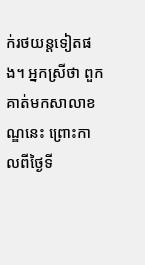ក់រថយន្តទៀតផង។ អ្នកស្រីថា ពួកគាត់មកសាលាខណ្ឌនេះ ព្រោះកាលពីថ្ងៃទី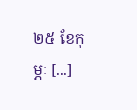២៥ ខែកុម្ភៈ [...]